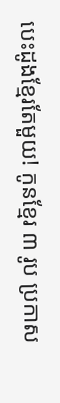បេះដូងខ្មែរតែមួយ! កូនខ្មែរ ៣ រូប ប្រកាស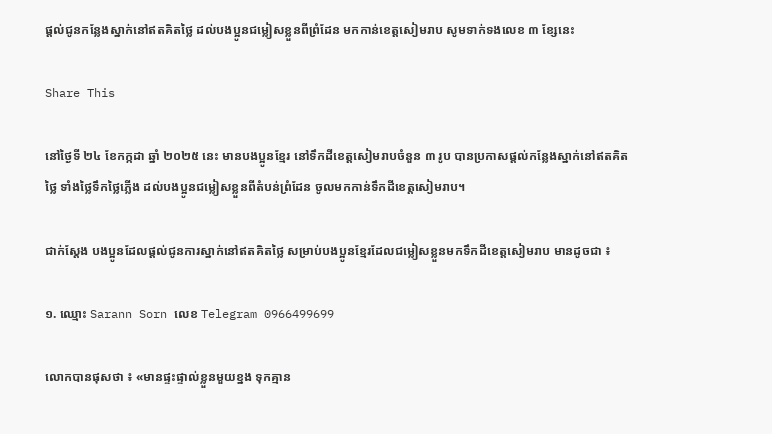ផ្ដល់ជូនកន្លែងស្នាក់នៅឥតគិតថ្លៃ ដល់បងប្អូនជម្លៀសខ្លួនពីព្រំដែន មកកាន់ខេត្តសៀមរាប សូមទាក់ទងលេខ ៣ ខ្សែនេះ

Share This

នៅថ្ងៃទី ២៤ ខែកក្កដា ឆ្នាំ ២០២៥ នេះ មានបងប្អូនខ្មែរ នៅទឹកដីខេត្តសៀមរាបចំនួន ៣ រូប បានប្រកាសផ្ដល់កន្លែងស្នាក់នៅឥតគិតថ្លៃ ទាំងថ្លៃទឹកថ្លៃភ្លើង ដល់បងប្អូនជម្លៀសខ្លួនពីតំបន់ព្រំដែន ចូលមកកាន់ទឹកដីខេត្តសៀមរាប។

ជាក់ស្ដែង បងប្អូនដែលផ្ដល់ជូនការស្នាក់នៅឥតគិតថ្លៃ សម្រាប់បងប្អូនខ្មែរដែលជម្លៀសខ្លួនមកទឹកដីខេត្តសៀមរាប មានដូចជា ៖

១. ឈ្មោះ Sarann Sorn លេខ Telegram 0966499699

លោកបានផុសថា ៖ «មានផ្ទះផ្ទាល់ខ្លួនមួយខ្នង ទុកគ្មាន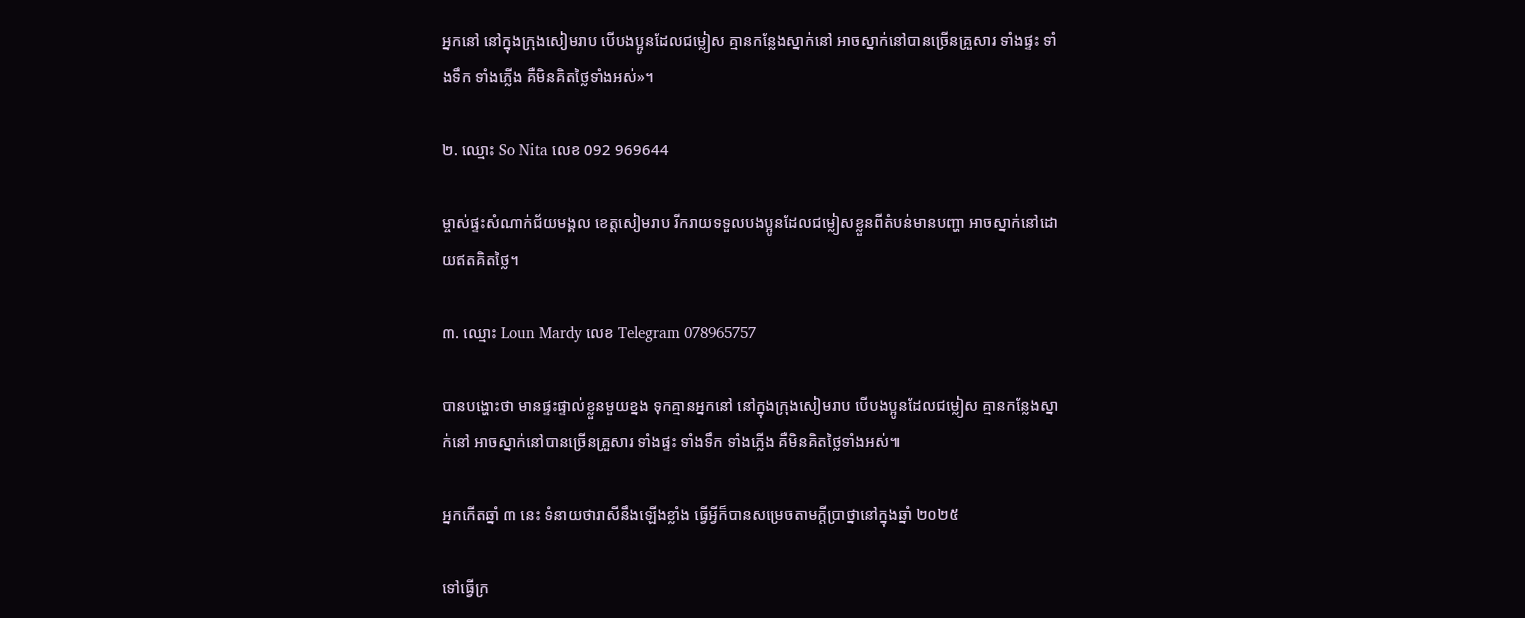អ្នកនៅ នៅក្នុងក្រុងសៀមរាប បើបងប្អូនដែលជម្លៀស គ្មានកន្លែងស្នាក់នៅ អាចស្នាក់នៅបានច្រើនគ្រួសារ ទាំងផ្ទះ ទាំងទឹក ទាំងភ្លើង គឺមិនគិតថ្លៃទាំងអស់»។

២. ឈ្មោះ So Nita លេខ 092 969644

ម្ចាស់ផ្ទះសំណាក់ជ័យមង្គល ខេត្តសៀមរាប រីករាយទទួលបងប្អូនដែលជម្លៀសខ្លួនពីតំបន់មានបញ្ហា អាចស្នាក់នៅដោយឥតគិតថ្លៃ។

៣. ឈ្មោះ Loun Mardy លេខ Telegram 078965757

បានបង្ហោះថា មានផ្ទះផ្ទាល់ខ្លួនមួយខ្នង ទុកគ្មានអ្នកនៅ នៅក្នុងក្រុងសៀមរាប បើបងប្អូនដែលជម្លៀស គ្មានកន្លែងស្នាក់នៅ អាចស្នាក់នៅបានច្រើនគ្រួសារ ទាំងផ្ទះ ទាំងទឹក ទាំងភ្លើង គឺមិនគិតថ្លៃទាំងអស់៕

អ្នកកើតឆ្នាំ ៣ នេះ ទំនាយថារាសីនឹងឡើងខ្លាំង ធ្វើអ្វីក៏បានសម្រេចតាមក្ដីប្រាថ្នានៅក្នុងឆ្នាំ ២០២៥

ទៅធ្វើក្រ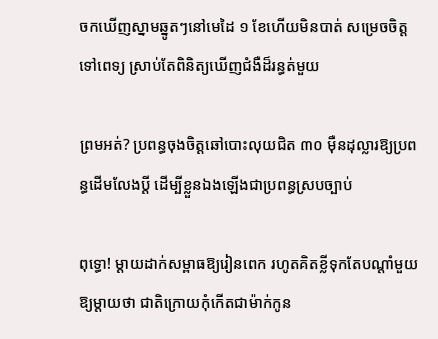ចកឃើញស្នាមឆ្នូតៗនៅមេដៃ ១ ខែហើយមិនបាត់ សម្រេចចិត្តទៅពេទ្យ ស្រាប់តែពិនិត្យឃើញជំងឺដ៏រន្ធត់មួយ

ព្រមអត់? ប្រពន្ធចុងចិត្តឆៅបោះលុយជិត ៣០ ម៉ឺនដុល្លារឱ្យប្រពន្ធដើមលែងប្តី ដើម្បីខ្លួនឯងឡើងជាប្រពន្ធស្របច្បាប់

ពុទ្ធោ! ម្ដាយដាក់សម្ពាធឱ្យរៀនពេក រហូតគិតខ្លីទុកតែបណ្ដាំមួយឱ្យម្តាយថា ជាតិក្រោយកុំកើតជាម៉ាក់កូន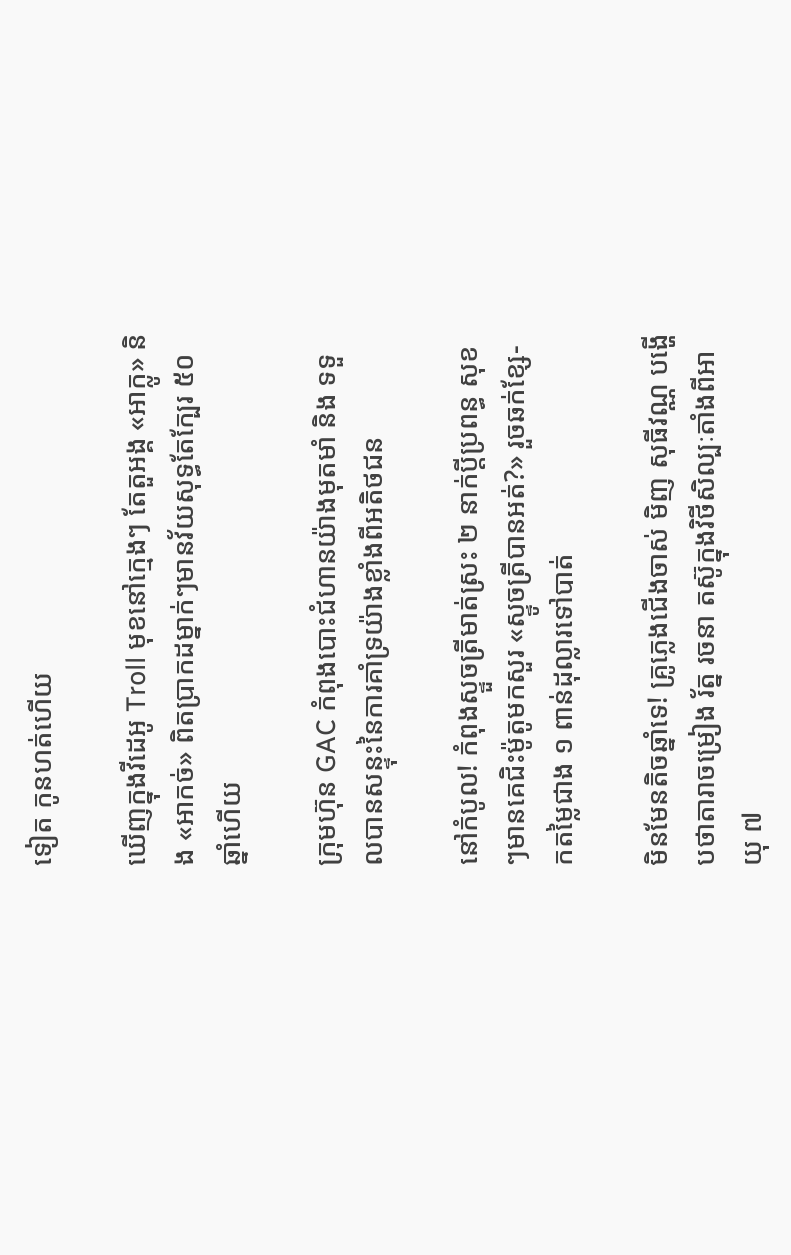ទៀត កូនហត់ហើយ

ឃើញក្នុងវីដេអូ Troll មុខនៅក្មេងៗ តែតួអង្គ «អាក្លូ» និង «អាកច់» ពិតប្រាកដម្នាក់ៗមានវ័យសុទ្ធតែក្បែរ ៥០ ឆ្នាំហើយ

ក្រុមហ៊ុន GAC កំពុងបោះជំហានយ៉ាងមុតមាំ និង ទទួលបានសន្ទុះនៃការគាំទ្រយ៉ាងខ្លាំងពីអតិថជន

នៅកំបូល! កំពុងស្ទួចត្រីមាត់ស្រះ ២ នាក់ប្ដីប្រពន្ធ សុខៗមានគេជិះម៉ូតូមកសួរ «ស្ទូចត្រីបានអត់?» រួចឆក់ខ្សែ-កតម្លៃជាង ១ ពាន់ដុល្លារទៅបាត់

មិនមែនតិចឆ្នាំទេ! គ្រូភ្លេងជើងចាស់ មិញ សុធីវណ្ណ បង្ហើបថាតារាចម្រៀង រ័ត្ន រចនា តស៊ូក្នុងវិថីសិល្បៈតាំងពីអាយុ ៧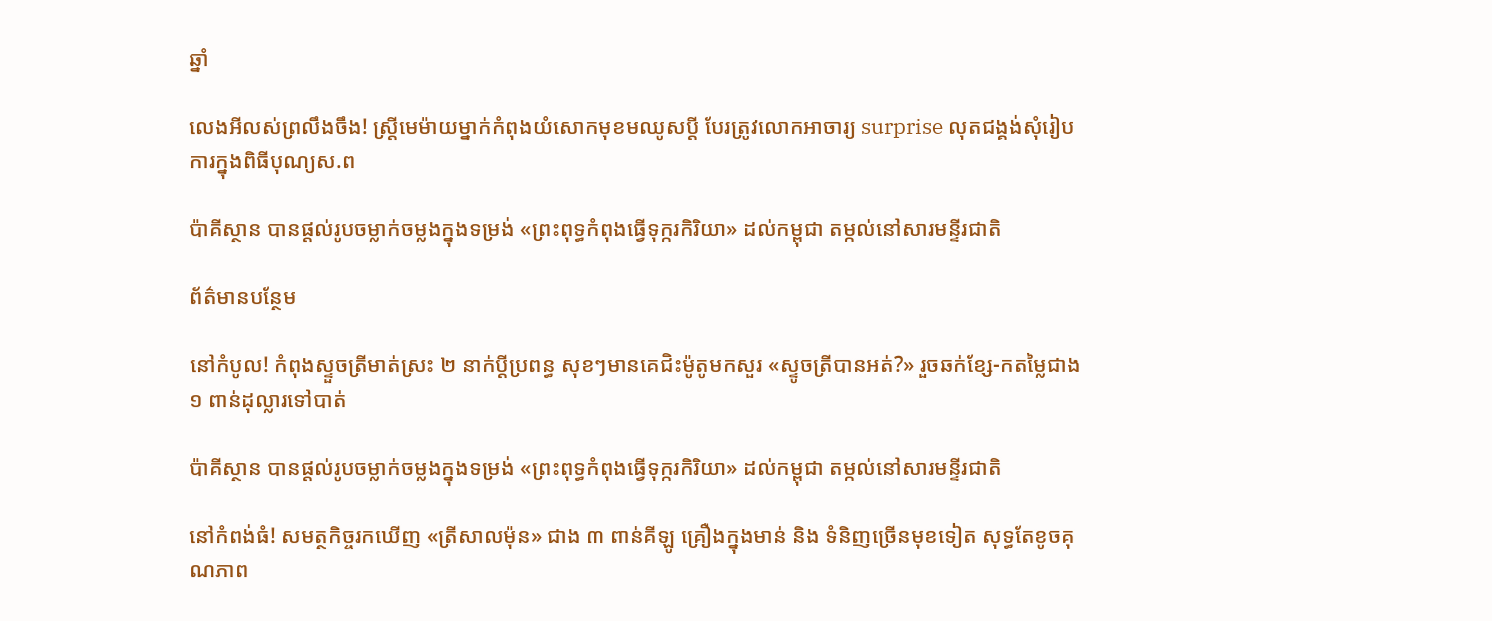ឆ្នាំ

លេងអីលស់ព្រលឹងចឹង! ស្ត្រីមេម៉ាយម្នាក់កំពុងយំសោកមុខមឈូសប្ដី បែរត្រូវលោកអាចារ្យ surprise លុតជង្គង់សុំរៀបការក្នុងពិធីបុណ្យស.ព

ប៉ាគីស្ថាន បានផ្តល់រូបចម្លាក់ចម្លងក្នុងទម្រង់ «ព្រះពុទ្ធកំពុងធ្វើទុក្ករកិរិយា» ដល់កម្ពុជា តម្កល់នៅសារមន្ទីរជាតិ

ព័ត៌មានបន្ថែម

នៅកំបូល! កំពុងស្ទួចត្រីមាត់ស្រះ ២ នាក់ប្ដីប្រពន្ធ សុខៗមានគេជិះម៉ូតូមកសួរ «ស្ទូចត្រីបានអត់?» រួចឆក់ខ្សែ-កតម្លៃជាង ១ ពាន់ដុល្លារទៅបាត់

ប៉ាគីស្ថាន បានផ្តល់រូបចម្លាក់ចម្លងក្នុងទម្រង់ «ព្រះពុទ្ធកំពុងធ្វើទុក្ករកិរិយា» ដល់កម្ពុជា តម្កល់នៅសារមន្ទីរជាតិ

នៅកំពង់ធំ! សមត្ថកិច្ចរកឃើញ «ត្រីសាលម៉ុន» ជាង ៣ ពាន់គីឡូ គ្រឿងក្នុងមាន់ និង ទំនិញច្រើនមុខទៀត សុទ្ធតែខូចគុណភាព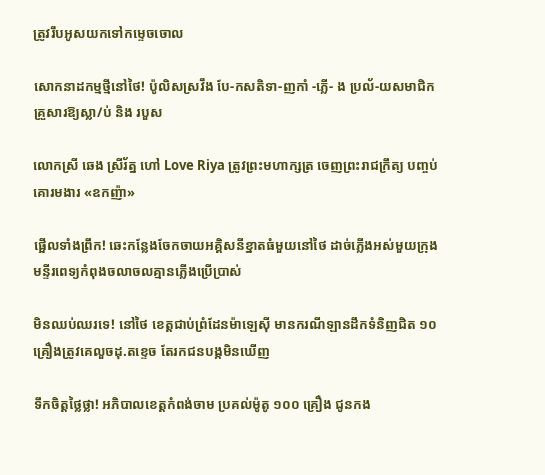ត្រូវរឹបអូសយកទៅកម្ទេចចោល

សោកនាដកម្មថ្មីនៅថៃ! ប៉ូលិសស្រវឹង បែ-កសតិទា-ញកាំ -ភ្លើ- ង ប្រល័-យសមាជិកគ្រួសារឱ្យស្លា/ប់ និង របួស

លោកស្រី ឆេង ស្រីរ័ត្ន ហៅ Love Riya ត្រូវព្រះមហាក្សត្រ ចេញព្រះរាជក្រឹត្យ បញ្ចប់គោរមងារ «ឧកញ៉ា»

ផ្អើលទាំងព្រឹក! ឆេះកន្លែងចែកចាយអគ្គិសនីខ្នាតធំមួយនៅថៃ ដាច់ភ្លើងអស់មួយក្រុង មន្ទីរពេទ្យកំពុងចលាចលគ្មានភ្លើងប្រើប្រាស់

មិនឈប់ឈរទេ! នៅថៃ ខេត្តជាប់ព្រំដែនម៉ាឡេស៊ី មានករណីឡានដឹកទំនិញជិត ១០ គ្រឿងត្រូវគេលួចដុ.តខ្ទេច តែរកជនបង្កមិនឃើញ

ទឹកចិត្តថ្លៃថ្លា! អភិបាលខេត្តកំពង់ចាម ប្រគល់ម៉ូតូ ១០០ គ្រឿង ជូនកង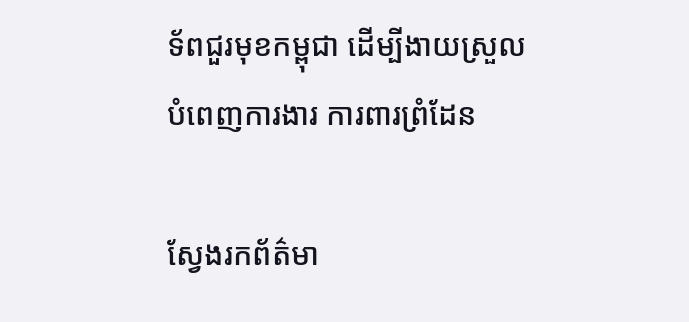ទ័ពជួរមុខកម្ពុជា ដើម្បីងាយស្រួលបំពេញការងារ ការពារព្រំដែន

ស្វែងរកព័ត៌មា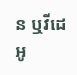ន ឬវីដេអូ